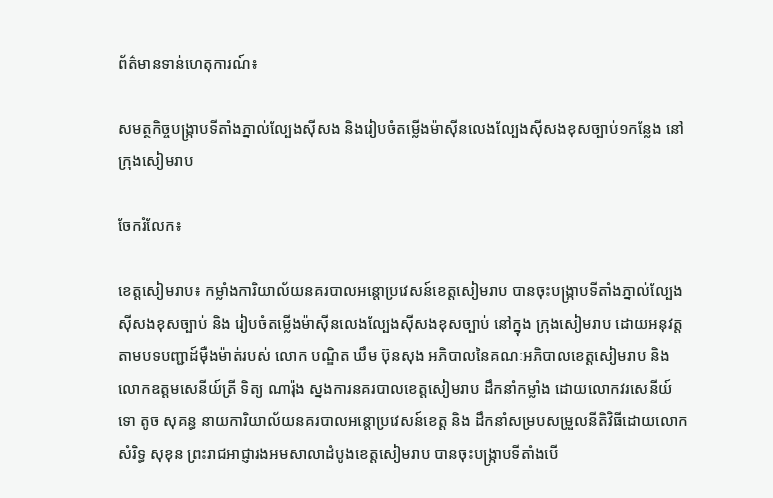ព័ត៌មានទាន់ហេតុការណ៍៖

សមត្ថកិច្ចបង្រ្កាបទីតាំងភ្នាល់ល្បែងស៊ីសង និងរៀបចំតម្លើងម៉ាស៊ីនលេងល្បែងស៊ីសងខុសច្បាប់១កន្លែង នៅក្រុងសៀមរាប

ចែករំលែក៖

ខេត្តសៀមរាប៖ កម្លាំងការិយាល័យនគរបាលអន្តោប្រវេសន៍ខេត្តសៀមរាប បានចុះបង្រ្កាបទីតាំងភ្នាល់ល្បែងស៊ីសងខុសច្បាប់ និង រៀបចំតម្លើងម៉ាស៊ីនលេងល្បែងស៊ីសងខុសច្បាប់ នៅក្នុង ក្រុងសៀមរាប ដោយអនុវត្តតាមបទបញ្ជាដ៍ម៉ឺងម៉ាត់របស់ លោក បណ្ឌិត ឃឹម ប៊ុនសុង អភិបាលនៃគណៈអភិបាលខេត្តសៀមរាប និង លោកឧត្តមសេនីយ៍ត្រី ទិត្យ ណារ៉ុង ស្នងការនគរបាលខេត្តសៀមរាប ដឹកនាំកម្លាំង ដោយលោកវរសេនីយ៍ទោ តូច សុគន្ធ នាយការិយាល័យនគរបាលអន្តោប្រវេសន៍ខេត្ត និង ដឹកនាំសម្របសម្រួលនីតិវិធីដោយលោក សំរិទ្ធ សុខុន ព្រះរាជអាជ្ញារងអមសាលាដំបូងខេត្តសៀមរាប បានចុះបង្រ្កាបទីតាំងបើ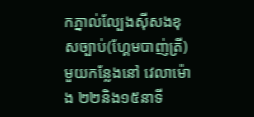កភ្នាល់ល្បែងស៊ីសងខុសច្បាប់(ហ្គែមបាញ់ត្រី)មួយកន្លែងនៅ វេលាម៉ោង ២២និង១៥នាទី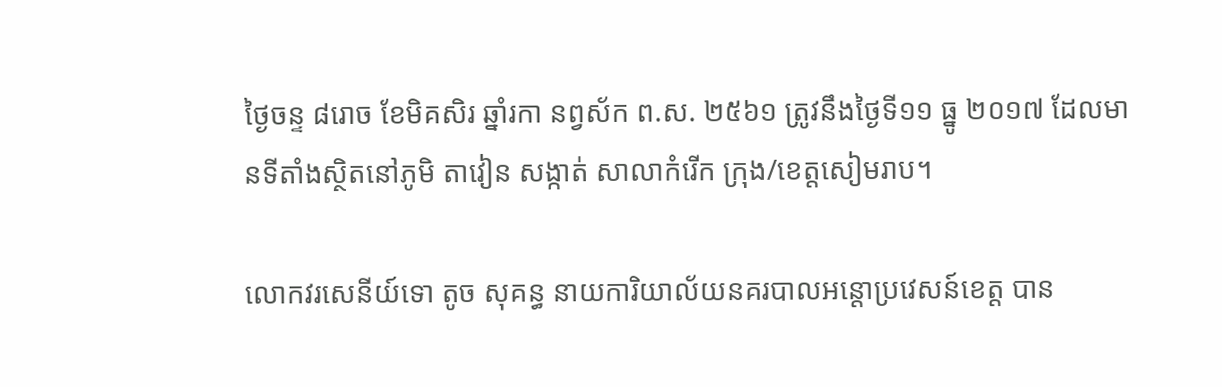ថ្ងៃចន្ទ ៨រោច ខែមិគសិរ ឆ្នាំរកា នព្វស័ក ព.ស. ២៥៦១ ត្រូវនឹងថ្ងៃទី១១ ធ្នូ ២០១៧ ដែលមានទីតាំងស្ថិតនៅភូមិ តាវៀន សង្កាត់ សាលាកំរើក ក្រុង/ខេត្តសៀមរាប។

លោកវរសេនីយ៍ទោ តូច សុគន្ធ នាយការិយាល័យនគរបាលអន្តោប្រវេសន៍ខេត្ត បាន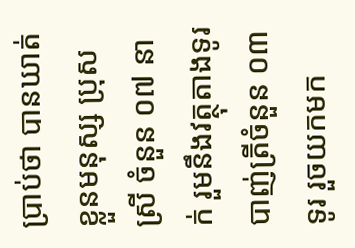ប្រាប់ថា បានឃាត់ខ្លួនមនុស្ស ប្រុស ស្រី ចំនួន ០៧ នាក់ រួមនឹងវត្ថុតាងទូរបាញ់ត្រីចំនួន ០៣ទូរ រួចយកមក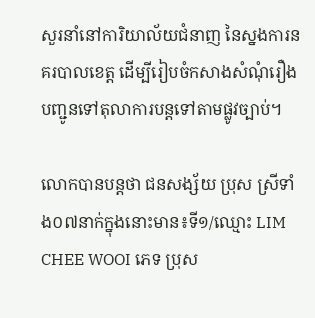សួរនាំនៅការិយាល័យជំនាញ នៃស្នងការនគរបាលខេត្ត ដើម្បីរៀបចំកសាងសំណុំរឿងបញ្ជូនទៅតុលាការបន្តទៅតាមផ្លូវច្បាប់។

លោកបានបន្តថា ជនសង្ស័យ ប្រុស ស្រីទាំង០៧នាក់ក្នុងនោះមាន៖ទី១/ឈ្មោះ LIM CHEE WOOI ភេទ ប្រុស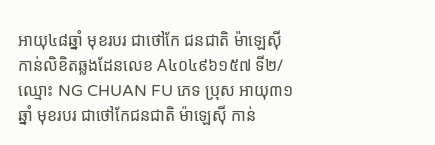អាយុ៤៨ឆ្នាំ មុខរបរ ជាថៅកែ ជនជាតិ ម៉ាឡេស៊ី កាន់លិខិតឆ្លងដែនលេខ A៤០៤៩៦១៥៧ ទី២/ឈ្មោះ NG CHUAN FU ភេទ ប្រុស អាយុ៣១ឆ្នាំ មុខរបរ ជាថៅកែជនជាតិ ម៉ាឡេស៊ី កាន់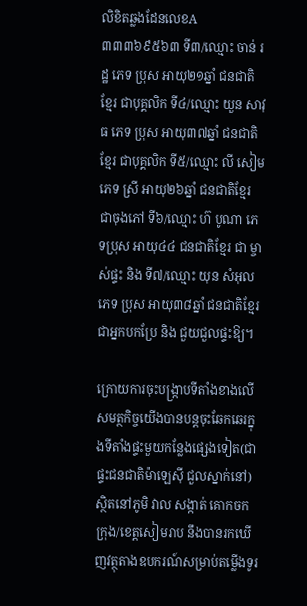លិខិតឆ្លងដែនលេខA៣៣៣៦៩៥៦៣ ទី៣/ឈ្មោះ ចាន់ រដ្ឋ ភេទ ប្រុស អាយុ២១ឆ្នាំ ជនជាតិ ខ្មែរ ជាបុគ្គលិក ទី៤/ឈ្មោះ យួន សាវុធ ភេទ ប្រុស អាយុ៣៧ឆ្នាំ ជនជាតិ ខ្មែរ ជាបុគ្គលិក ទី៥/ឈ្មោះ លី សៀម ភេទ ស្រី អាយុ២៦ឆ្នាំ ជនជាតិខ្មែរ ជាចុងភៅ ទី៦/ឈ្មោះ ហ៊ បូណា ភេទប្រុស អាយុ៤៤ ជនជាតិខ្មែរ ជា ម្ចាស់ផ្ទះ និង ទី៧/ឈ្មោះ យុន សំអុល ភេទ ប្រុស អាយុ៣៨ឆ្នាំ ជនជាតិខ្មែរ ជាអ្នកបកប្រែ និង ជួយជួលផ្ទះឱ្យ។

ក្រោយការចុះបង្រ្កាបទីតាំងខាងលើ សមត្ថកិច្ចយើងបានបន្តចុះឆែកឆេរក្នុងទីតាំងផ្ទះមួយកន្លែងផ្សេងទៀត(ជាផ្ទះជនជាតិម៉ាឡេស៊ី ជួលស្នាក់នៅ)ស្ថិតនៅភូមិ វាល សង្កាត់ គោកចក ក្រុង/ខេត្តសៀមរាប នឹងបានរកឃើញវត្ថុតាងឧបករណ៍សម្រាប់តម្លើងទូរ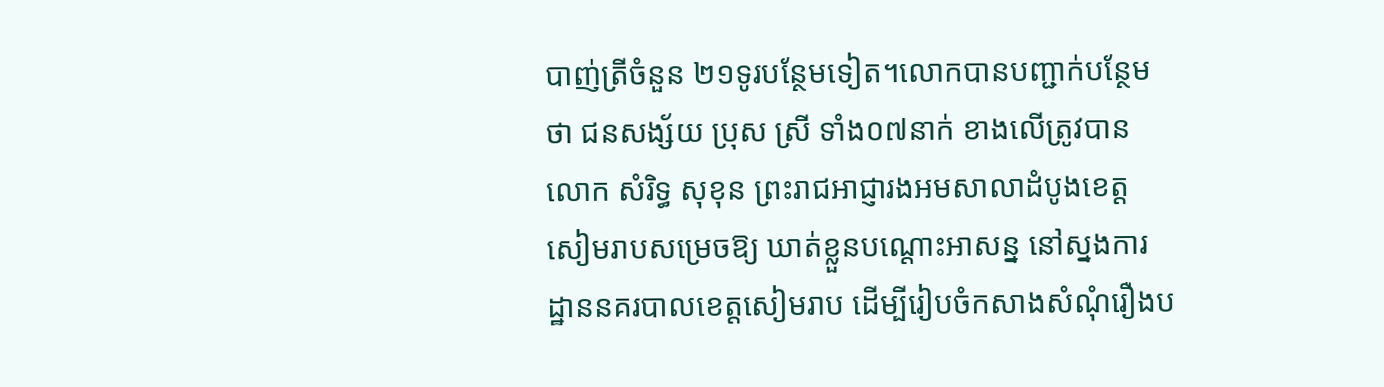បាញ់ត្រីចំនួន ២១ទូរបន្ថែមទៀត។លោកបានបញ្ជាក់បន្ថែមថា ជនសង្ស័យ ប្រុស ស្រី ទាំង០៧នាក់ ខាងលើត្រូវបានលោក សំរិទ្ធ សុខុន ព្រះរាជអាជ្ញារងអមសាលាដំបូងខេត្តសៀមរាបសម្រេចឱ្យ ឃាត់ខ្លួនបណ្តោះអាសន្ន នៅស្នងការដ្ឋាននគរបាលខេត្តសៀមរាប ដើម្បីរៀបចំកសាងសំណុំរឿងប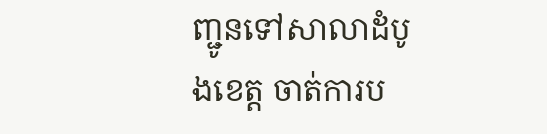ញ្ជូនទៅសាលាដំបូងខេត្ត ចាត់ការប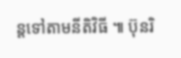ន្តទៅតាមនីតិវិធី ៕ ប៊ុនរិ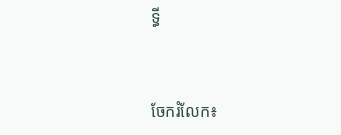ទ្ធី


ចែករំលែក៖